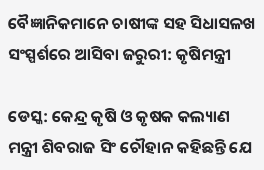ବୈଜ୍ଞାନିକମାନେ ଚାଷୀଙ୍କ ସହ ସିଧାସଳଖ ସଂସ୍ପର୍ଶରେ ଆସିବା ଜରୁରୀ: କୃଷିମନ୍ତ୍ରୀ

ଡେସ୍କ: କେନ୍ଦ୍ର କୃଷି ଓ କୃଷକ କଲ୍ୟାଣ ମନ୍ତ୍ରୀ ଶିବରାଜ ସିଂ ଚୌହାନ କହିଛନ୍ତି ଯେ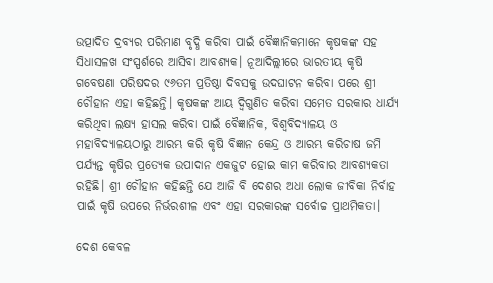ଉତ୍ପାଦିତ ଦ୍ରବ୍ୟର ପରିମାଣ ବୃଦ୍ଧି କରିବା ପାଇଁ ବୈଜ୍ଞାନିକମାନେ କୃଷକଙ୍କ ସହ ସିଧାସଳଖ ସଂସ୍ପର୍ଶରେ ଆସିବା ଆବଶ୍ୟକ। ନୂଆଦିଲ୍ଲୀରେ ଭାରତୀୟ କୃଷି ଗବେଷଣା ପରିଷଦର ୯୬ତମ ପ୍ରତିଷ୍ଠା ଦିବସକୁ ଉଦଘାଟନ କରିବା ପରେ ଶ୍ରୀ ଚୌହାନ ଏହା କହିଛନ୍ତି। କୃଷକଙ୍କ ଆୟ ଦ୍ୱିଗୁଣିତ କରିବା ସମେତ ସରକାର ଧାର୍ଯ୍ୟ କରିଥିବା ଲକ୍ଷ୍ୟ ହାସଲ କରିବା ପାଇଁ ବୈଜ୍ଞାନିକ, ବିଶ୍ୱବିଦ୍ୟାଳୟ ଓ ମହାବିଦ୍ୟାଳୟଠାରୁ ଆରମ୍ଭ କରି କୃଷି ବିଜ୍ଞାନ କେନ୍ଦ୍ର ଓ ଆରମ୍ଭ କରିଚାଷ ଜମି ପର୍ଯ୍ୟନ୍ତ କୃଷିର ପ୍ରତ୍ୟେକ ଉପାଦାନ ଏକଜୁଟ ହୋଇ କାମ କରିବାର ଆବଶ୍ୟକତା ରହିଛି। ଶ୍ରୀ ଚୌହାନ କହିଛନ୍ତି ଯେ ଆଜି ବି ଦେଶର ଅଧା ଲୋକ ଜୀବିକା ନିର୍ବାହ ପାଇଁ କୃଷି ଉପରେ ନିର୍ଭରଶୀଳ ଏବଂ ଏହା ସରକାରଙ୍କ ସର୍ବୋଚ୍ଚ ପ୍ରାଥମିକତା।

ଦେଶ କେବଳ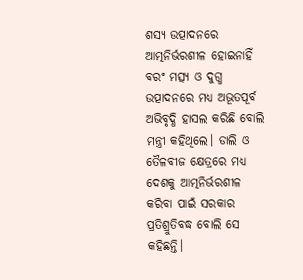ଶସ୍ୟ ଉତ୍ପାଦନରେ ଆତ୍ମନିର୍ଭରଶୀଳ ହୋଇନାହିଁ ବରଂ ମତ୍ସ୍ୟ ଓ ଦୁଗ୍ଧ ଉତ୍ପାଦନରେ ମଧ୍ୟ ଅଭୂତପୂର୍ବ ଅଭିବୃଦ୍ଧି ହାସଲ କରିଛି ବୋଲି ମନ୍ତ୍ରୀ କହିଥିଲେ। ଡାଲି ଓ ତୈଳବୀଜ କ୍ଷେତ୍ରରେ ମଧ୍ୟ ଦେଶକୁ ଆତ୍ମନିର୍ଭରଶୀଳ କରିବା ପାଇଁ ସରକାର ପ୍ରତିଶ୍ରୁତିବଦ୍ଧ ବୋଲି ସେ କହିଛନ୍ତି।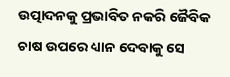ଉତ୍ପାଦନକୁ ପ୍ରଭାବିତ ନକରି ଜୈବିକ ଚାଷ ଉପରେ ଧ୍ୟାନ ଦେବାକୁ ସେ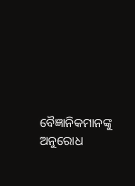ବୈଜ୍ଞାନିକମାନଙ୍କୁ ଅନୁରୋଧ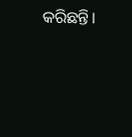କରିଛନ୍ତି।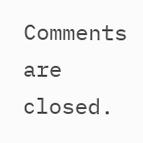Comments are closed.